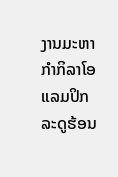ງານມະຫາກຳກິລາໂອແລມປິກ ລະດູຮ້ອນ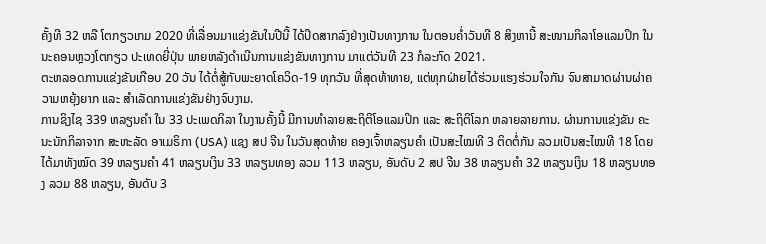ຄັ້ງທີ 32 ຫລື ໂຕກຽວເກມ 2020 ທີ່ເລື່ອນມາແຂ່ງຂັນໃນປີນີ້ ໄດ້ປິດສາກລົງຢ່າງເປັນທາງການ ໃນຕອນຄໍ່າວັນທີ 8 ສິງຫານີ້ ສະໜາມກິລາໂອແລມປິກ ໃນນະຄອນຫຼວງໂຕກຽວ ປະເທດຍີ່ປຸ່ນ ພາຍຫລັງດຳເນີນການແຂ່ງຂັນທາງການ ມາແຕ່ວັນທີ 23 ກໍລະກົດ 2021.
ຕະຫລອດການແຂ່ງຂັນເກືອບ 20 ວັນ ໄດ້ຕໍ່ສູ້ກັບພະຍາດໂຄວິດ-19 ທຸກວັນ ທີ່ສຸດທ້າທາຍ, ແຕ່ທຸກຝ່າຍໄດ້ຮ່ວມແຮງຮ່ວມໃຈກັນ ຈົນສາມາດຜ່ານຜ່າຄວາມຫຍຸ້ງຍາກ ແລະ ສຳເລັດການແຂ່ງຂັນຢ່າງຈົບງາມ.
ການຊິງໄຊ 339 ຫລຽນຄຳ ໃນ 33 ປະເພດກິລາ ໃນງານຄັ້ງນີ້ ມີການທຳລາຍສະຖິຕິໂອແລມປິກ ແລະ ສະຖິຕິໂລກ ຫລາຍລາຍການ. ຜ່ານການແຂ່ງຂັນ ຄະນະນັກກິລາຈາກ ສະຫະລັດ ອາເມຣິກາ (USA) ແຊງ ສປ ຈີນ ໃນວັນສຸດທ້າຍ ຄອງເຈົ້າຫລຽນຄຳ ເປັນສະໄໝທີ 3 ຕິດຕໍ່ກັນ ລວມເປັນສະໄໝທີ 18 ໂດຍໄດ້ມາທັງໝົດ 39 ຫລຽນຄຳ 41 ຫລຽນເງິນ 33 ຫລຽນທອງ ລວມ 113 ຫລຽນ, ອັນດັບ 2 ສປ ຈີນ 38 ຫລຽນຄຳ 32 ຫລຽນເງິນ 18 ຫລຽນທອງ ລວມ 88 ຫລຽນ, ອັນດັບ 3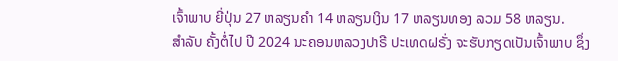ເຈົ້າພາບ ຍີ່ປຸ່ນ 27 ຫລຽນຄຳ 14 ຫລຽນເງິນ 17 ຫລຽນທອງ ລວມ 58 ຫລຽນ.
ສຳລັບ ຄັ້ງຕໍ່ໄປ ປີ 2024 ນະຄອນຫລວງປາຣີ ປະເທດຝຣັ່ງ ຈະຮັບກຽດເປັນເຈົ້າພາບ ຊຶ່ງ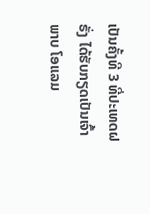ເປັນຄັ້ງທີ 3 ທີ່ປະເທດຝຣັ່ງ ໄດ້ຮັບກຽດເປັນເຈົ້າພາບ ໂອແລມ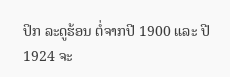ປິກ ລະດູຮ້ອນ ຕໍ່ຈາກປີ 1900 ແລະ ປີ 1924 ຈະ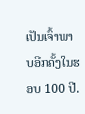ເປັນເຈົ້າພາບອີກຄັ້ງໃນຮອບ 100 ປີ.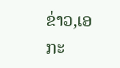ຂ່າວ,ເອກະ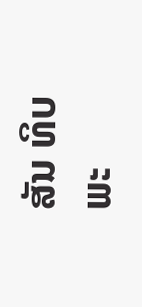ສັນ ທິບພະ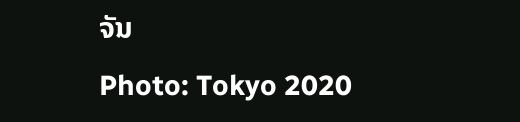ຈັນ
Photo: Tokyo 2020